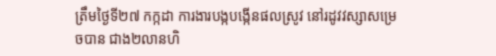ត្រឹមថ្ងៃទី២៧ កក្កដា ការងារបង្កបង្កើនផលស្រូវ នៅរដូវវស្សាសម្រេចបាន ជាង២លានហិ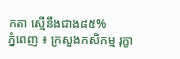កតា ស្មើនឹងជាង៨៥%
ភ្នំពេញ ៖ ក្រសួងកសិកម្ម រុក្ខា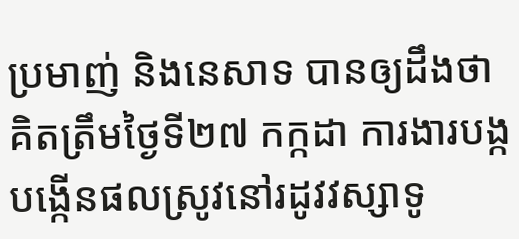ប្រមាញ់ និងនេសាទ បានឲ្យដឹងថា គិតត្រឹមថ្ងៃទី២៧ កក្កដា ការងារបង្ក បង្កើនផលស្រូវនៅរដូវវស្សាទូ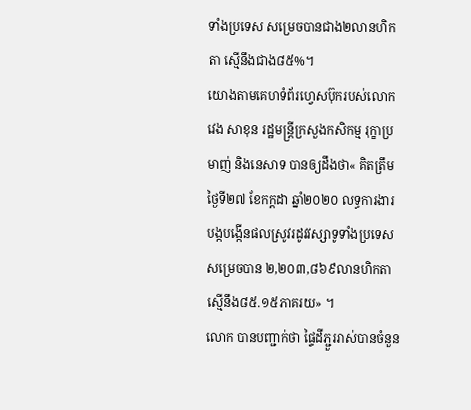ទាំងប្រទេស សម្រេចបានជាង២លានហិកតា ស្មើនឹងជាង៨៥%។
យោងតាមគេហទំព័រហ្វេសប៊ុករបស់លោក វេង សាខុន រដ្ឋមន្ត្រីក្រសួងកសិកម្ម រុក្ខាប្រមាញ់ និងនេសាទ បានឲ្យដឹងថា« គិតត្រឹមថ្ងៃទី២៧ ខែកក្តដា ឆ្នាំ២០២០ លទ្ធការងារបង្កបង្កើនផលស្រូវរដូវវស្សាទូទាំងប្រទេស សម្រេចបាន ២,២០៣,៨៦៩លានហិកតា ស្មើនឹង៨៥.១៥ភាគរយ» ។
លោក បានបញ្ជាក់ថា ផ្ទៃដីភ្ជួររាស់បានចំនួន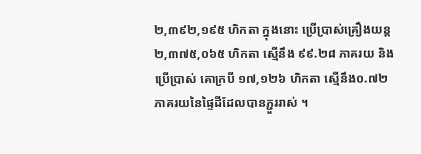២,៣៩២,១៩៥ ហិកតា ក្នុងនោះ ប្រើប្រាស់គ្រឿងយន្ត ២,៣៧៥,០៦៥ ហិកតា ស្មើនឹង ៩៩.២៨ ភាគរយ និងប្រើប្រាស់ គោក្របី ១៧,១២៦ ហិកតា ស្មើនឹង០.៧២ ភាគរយនៃផ្ទៃដីដែលបានភ្ជួររាស់ ។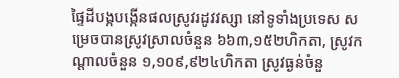ផ្ទៃដីបង្កបង្កើនផលស្រូវរដូវវស្សា នៅទូទាំងប្រទេស សម្រេចបានស្រូវស្រាលចំនួន ៦៦៣,១៥២ហិកតា, ស្រូវកណ្តាលចំនួន ១,១០៩,៩២៤ហិកតា ស្រូវធ្ងន់ចំនួ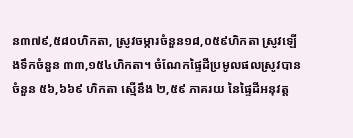ន៣៧៩,៥៨០ហិកតា, ស្រូវចម្ការចំនួន១៨,០៥៩ហិកតា ស្រូវឡើងទឹកចំនួន ៣៣,១៥៤ហិកតា។ ចំណែកផ្ទៃដីប្រមូលផលស្រូវបានចំនួន ៥៦,៦៦៩ ហិកតា ស្មើនឹង ២,៥៩ ភាគរយ នៃផ្ទៃដីអនុវត្ត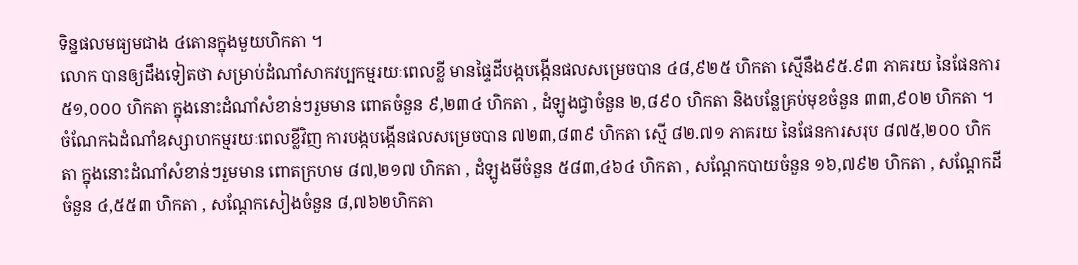ទិន្នផលមធ្យមជាង ៤តោនក្នុងមួយហិកតា ។
លោក បានឲ្យដឹងទៀតថា សម្រាប់ដំណាំសាកវប្បកម្មរយៈពេលខ្លី មានផ្ទៃដីបង្កបង្កើនផលសម្រេចបាន ៤៨,៩២៥ ហិកតា ស្មើនឹង៩៥.៩៣ ភាគរយ នៃផែនការ ៥១,០០០ ហិកតា ក្នុងនោះដំណាំសំខាន់ៗរួមមាន ពោតចំនួន ៩,២៣៤ ហិកតា , ដំឡូងជ្វាចំនួន ២,៨៩០ ហិកតា និងបន្លែគ្រប់មុខចំនួន ៣៣,៩០២ ហិកតា ។ ចំណែកឯដំណាំឧស្សាហកម្មរយៈពេលខ្លីវិញ ការបង្កបង្កើនផលសម្រេចបាន ៧២៣,៨៣៩ ហិកតា ស្មើ ៨២.៧១ ភាគរយ នៃផែនការសរុប ៨៧៥,២០០ ហិកតា ក្នុងនោះដំណាំសំខាន់ៗរួមមាន ពោតក្រហម ៨៧,២១៧ ហិកតា , ដំឡូងមីចំនួន ៥៨៣,៤៦៤ ហិកតា , សណ្តែកបាយចំនួន ១៦,៧៩២ ហិកតា , សណ្តែកដីចំនួន ៤,៥៥៣ ហិកតា , សណ្តែកសៀងចំនួន ៨,៧៦២ហិកតា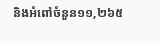និងអំពៅចំនួន១១,២៦៥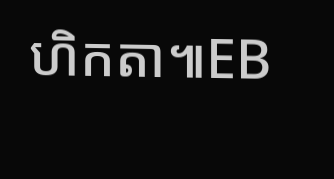ហិកតា៕EB